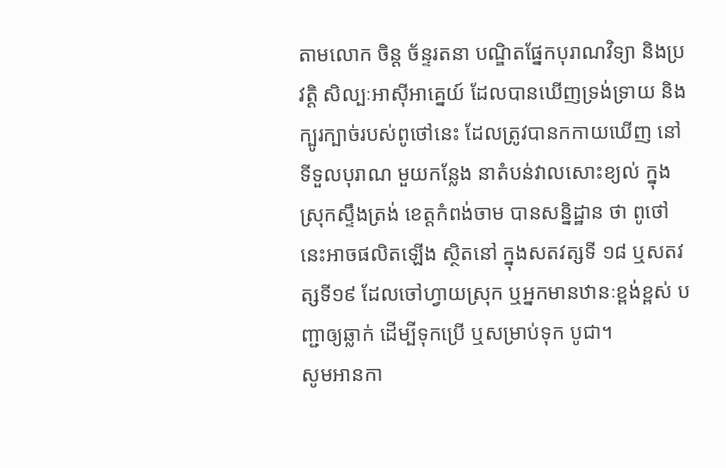តាមលោក ចិន្ដ ច័ន្ទរតនា បណ្ឌិតផ្នែកបុរាណវិទ្យា និងប្រវត្តិ សិល្បៈអាស៊ីអាគ្នេយ៍ ដែលបានឃើញទ្រង់ទ្រាយ និងក្បូរក្បាច់របស់ពូថៅនេះ ដែលត្រូវបានកកាយឃើញ នៅទីទួលបុរាណ មួយកន្លែង នាតំបន់វាលសោះខ្យល់ ក្នុងស្រុកស្ទឹងត្រង់ ខេត្តកំពង់ចាម បានសន្និដ្ឋាន ថា ពូថៅនេះអាចផលិតឡើង ស្ថិតនៅ ក្នុងសតវត្សទី ១៨ ឬសតវត្សទី១៩ ដែលចៅហ្វាយស្រុក ឬអ្នកមានឋានៈខ្ពង់ខ្ពស់ បញ្ជាឲ្យឆ្លាក់ ដើម្បីទុកប្រើ ឬសម្រាប់ទុក បូជា។
សូមអានកា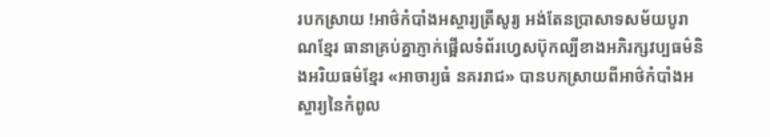របកស្រាយ !អាថ៌កំបាំងអស្ចារ្យត្រីសូរ្យ អង់តែនប្រាសាទសម័យបូរាណខ្មែរ ធានាគ្រប់គ្នាភ្ញាក់ផ្អើលទំព័រហ្វេសប៊ុកល្បីខាងអភិរក្សវប្បធម៌និងអរិយធម៌ខ្មែរ «អាចារ្យធំ នគររាជ» បានបកស្រាយពីអាថ៌កំបាំងអស្ចារ្យនៃកំពូល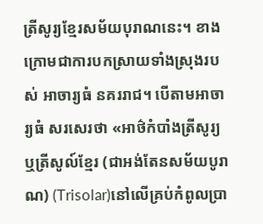ត្រីសូរ្យខ្មែរសម័យបុរាណនេះ។ ខាងក្រោមជាការបកស្រាយទាំងស្រុងរបស់ អាចារ្យធំ នគររាជ។ បើតាមអាចារ្យធំ សរសេរថា «អាថ៌កំបាំងត្រីសូរ្យ ឬត្រីសូល៍ខ្មែរ (ជាអង់តែនសម័យបូរាណ) (Trisolar)នៅលើគ្រប់កំពូលប្រា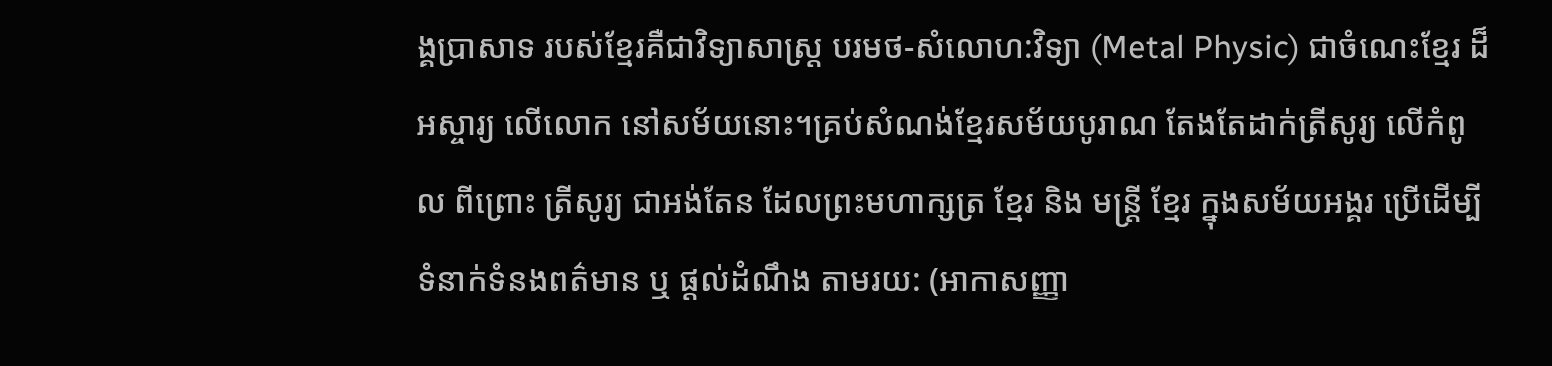ង្គប្រាសាទ របស់ខ្មែរគឺជាវិទ្យាសាស្ត្រ បរមថ-សំលោហ:វិទ្យា (Metal Physic) ជាចំណេះខ្មែរ ដ៏អស្ចារ្យ លើលោក នៅសម័យនោះ។គ្រប់សំណង់ខ្មែរសម័យបូរាណ តែងតែដាក់ត្រីសូរ្យ លើកំពូល ពីព្រោះ ត្រីសូរ្យ ជាអង់តែន ដែលព្រះមហាក្សត្រ ខ្មែរ និង មន្ត្រី ខ្មែរ ក្នុងសម័យអង្គរ ប្រើដើម្បីទំនាក់ទំនងពត៌មាន ឬ ផ្តល់ដំណឹង តាមរយ: (អាកាសញ្ញា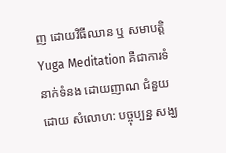ញ ដោយវិធីឈាន ឬ សមាបត្តិ Yuga Meditation គឺជាការទំនាក់ទំនង ដោយញាណ ជំនួយដោយ សំលោហ: បច្ចុប្បន្ន សង្ឃ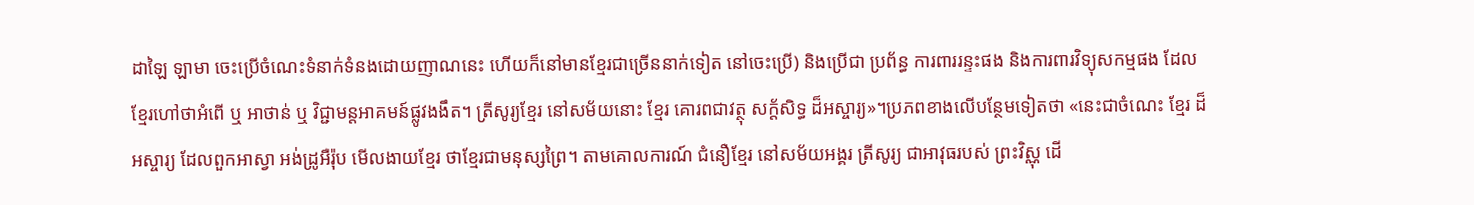ដាឡៃ ឡាមា ចេះប្រើចំណេះទំនាក់ទំនងដោយញាណនេះ ហើយក៏នៅមានខ្មែរជាច្រើននាក់ទៀត នៅចេះប្រើ) និងប្រើជា ប្រព័ន្ធ ការពាររន្ទះផង និងការពារវិទ្យុសកម្មផង ដែលខ្មែរហៅថាអំពើ ឬ អាថាន់ ឬ វិជ្ជាមន្តអាគមន៍ផ្លូវងងឹត។ ត្រីសូរ្យខ្មែរ នៅសម័យនោះ ខ្មែរ គោរពជាវត្ថុ សក្ត័សិទ្ធ ដ៏អស្ចារ្យ»។ប្រភពខាងលើបន្ថែមទៀតថា «នេះជាចំណេះ ខ្មែរ ដ៏អស្ចារ្យ ដែលពួកអាស្វា អង់ដ្រូអឺរ៉ុប មើលងាយខ្មែរ ថាខ្មែរជាមនុស្សព្រៃ។ តាមគោលការណ៍ ជំនឿខ្មែរ នៅសម័យអង្គរ ត្រីសូរ្យ ជាអាវុធរបស់ ព្រះវិស្ណុ ដើ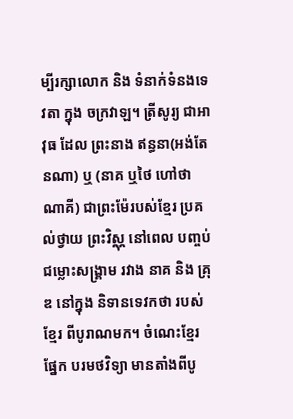ម្បីរក្សាលោក និង ទំនាក់ទំនងទេវតា ក្នុង ចក្រវាឡ។ ត្រីសូរ្យ ជាអាវុធ ដែល ព្រះនាង ឥន្ធនា(អង់តែនណា) ឬ (នាគ ឬថៃ ហៅថា ណាគី) ជាព្រះម៉ែរបស់ខ្មែរ ប្រគល់ថ្វាយ ព្រះវិស្ណុ នៅពេល បញ្ចប់ជម្លោះសង្គ្រាម រវាង នាគ និង គ្រុឌ នៅក្នុង និទានទេវកថា របស់ខ្មែរ ពីបូរាណមក។ ចំណេះខ្មែរ ផ្នែក បរមថវិទ្យា មានតាំងពីបូ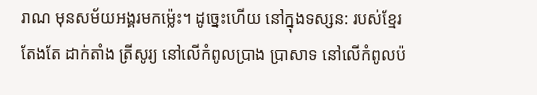រាណ មុនសម័យអង្គរមកម្ល៉េះ។ ដូច្នេះហើយ នៅក្នុងទស្សន: របស់ខ្មែរ តែងតែ ដាក់តាំង ត្រីសូរ្យ នៅលើកំពូលប្រាង ប្រាសាទ នៅលើកំពូលប៉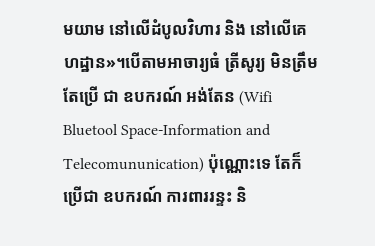មយាម នៅលើដំបូលវិហារ និង នៅលើគេហដ្ឋាន»។បើតាមអាចារ្យធំ ត្រីសូរ្យ មិនត្រឹមតែប្រើ ជា ឧបករណ៍ អង់តែន (Wifi Bluetool Space-Information and Telecomununication) ប៉ុណ្ណោះទេ តែក៏ប្រើជា ឧបករណ៍ ការពាររន្ទះ និ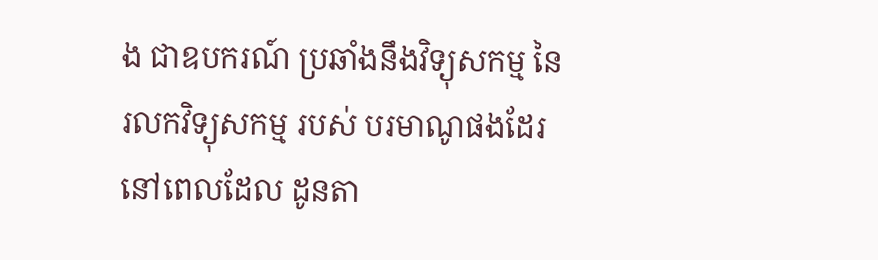ង ជាឧបករណ៍ ប្រឆាំងនឹងវិទ្យុសកម្ម នៃរលកវិទ្យុសកម្ម របស់ បរមាណូផងដែរ នៅពេលដែល ដូនតា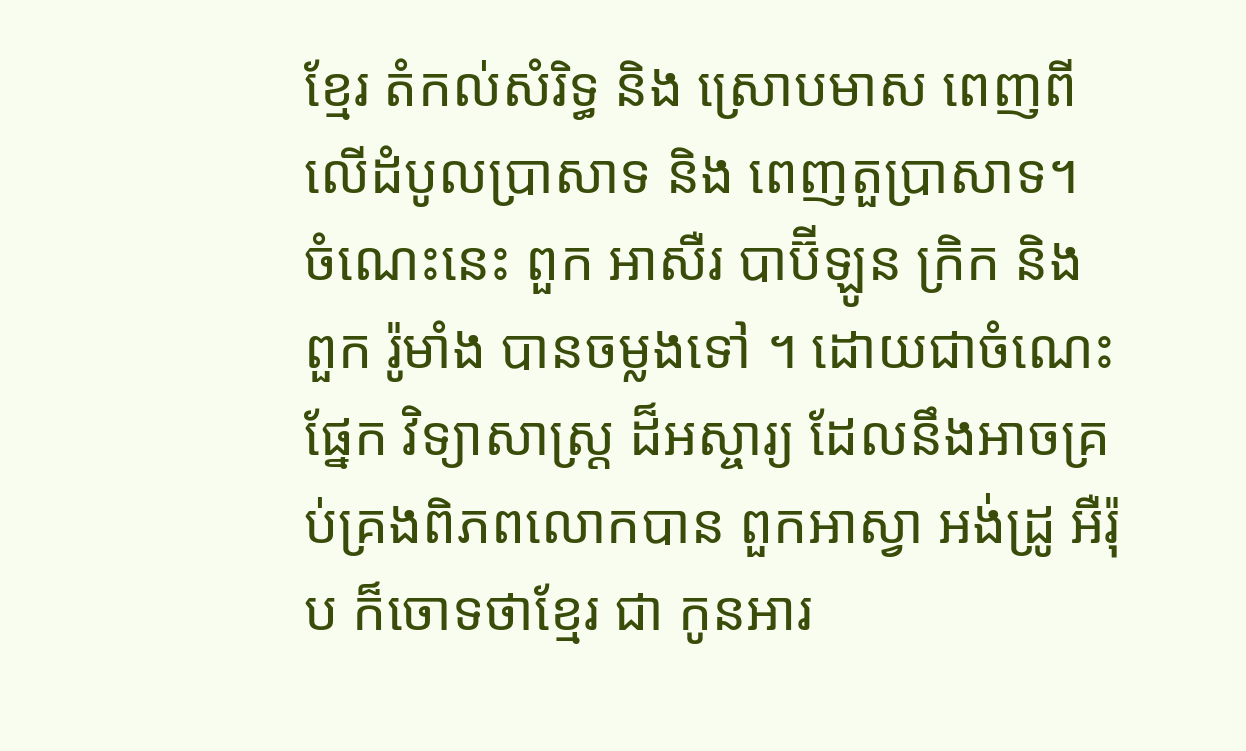ខ្មែរ តំកល់សំរិទ្ធ និង ស្រោបមាស ពេញពីលើដំបូលប្រាសាទ និង ពេញតួប្រាសាទ។ ចំណេះនេះ ពួក អាសឺរ បាប៊ីឡូន ក្រិក និង ពួក រ៉ូមាំង បានចម្លងទៅ ។ ដោយជាចំណេះផ្នែក វិទ្យាសាស្ត្រ ដ៏អស្ចារ្យ ដែលនឹងអាចគ្រប់គ្រងពិភពលោកបាន ពួកអាស្វា អង់ដ្រូ អឺរ៉ុប ក៏ចោទថាខ្មែរ ជា កូនអារ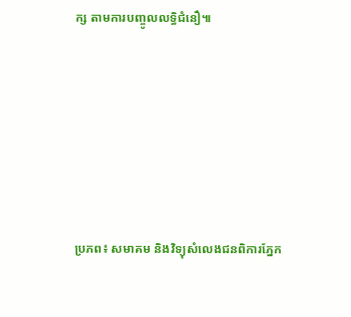ក្ស តាមការបញ្ចូលលទ្ធិជំនឿ៕









ប្រភព៖ សមាគម និងវិទ្យុសំលេងជនពិការភ្នែក